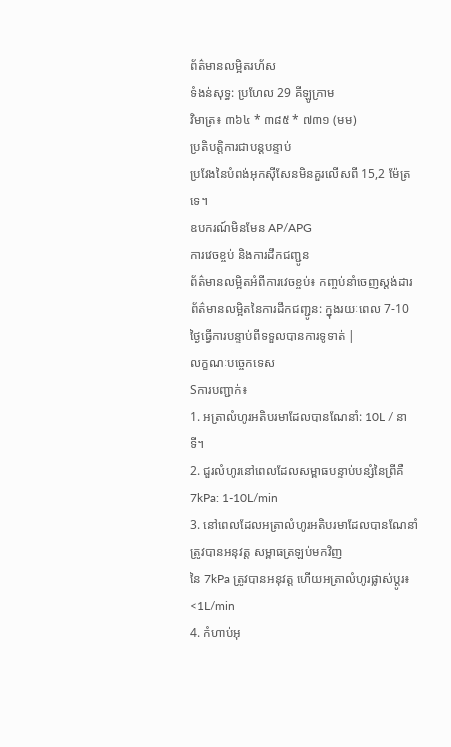ព័ត៌មានលម្អិតរហ័ស
ទំងន់សុទ្ធ: ប្រហែល 29 គីឡូក្រាម
វិមាត្រ៖ ៣៦៤ * ៣៨៥ * ៧៣១ (មម)
ប្រតិបត្តិការជាបន្តបន្ទាប់
ប្រវែងនៃបំពង់អុកស៊ីសែនមិនគួរលើសពី 15,2 ម៉ែត្រទេ។
ឧបករណ៍មិនមែន AP/APG
ការវេចខ្ចប់ និងការដឹកជញ្ជូន
ព័ត៌មានលម្អិតអំពីការវេចខ្ចប់៖ កញ្ចប់នាំចេញស្តង់ដារ ព័ត៌មានលម្អិតនៃការដឹកជញ្ជូន: ក្នុងរយៈពេល 7-10 ថ្ងៃធ្វើការបន្ទាប់ពីទទួលបានការទូទាត់ |
លក្ខណៈបច្ចេកទេស
Sការបញ្ជាក់៖
1. អត្រាលំហូរអតិបរមាដែលបានណែនាំ: 10L / នាទី។
2. ជួរលំហូរនៅពេលដែលសម្ពាធបន្ទាប់បន្សំនៃព្រីគឺ 7kPa: 1-10L/min
3. នៅពេលដែលអត្រាលំហូរអតិបរមាដែលបានណែនាំត្រូវបានអនុវត្ត សម្ពាធត្រឡប់មកវិញ
នៃ 7kPa ត្រូវបានអនុវត្ត ហើយអត្រាលំហូរផ្លាស់ប្តូរ៖ <1L/min
4. កំហាប់អុ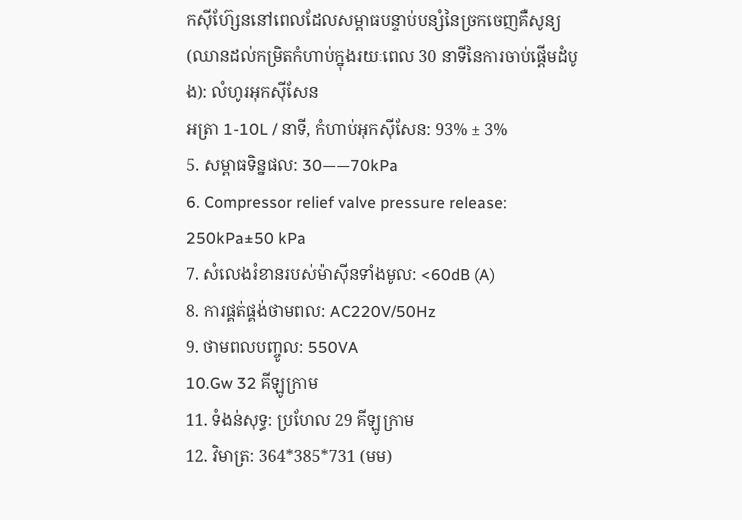កស៊ីហ៊្សែននៅពេលដែលសម្ពាធបន្ទាប់បន្សំនៃច្រកចេញគឺសូន្យ (ឈានដល់កម្រិតកំហាប់ក្នុងរយៈពេល 30 នាទីនៃការចាប់ផ្តើមដំបូង): លំហូរអុកស៊ីសែន
អត្រា 1-10L / នាទី, កំហាប់អុកស៊ីសែន: 93% ± 3%
5. សម្ពាធទិន្នផល: 30——70kPa
6. Compressor relief valve pressure release: 250kPa±50 kPa
7. សំលេងរំខានរបស់ម៉ាស៊ីនទាំងមូល: <60dB (A)
8. ការផ្គត់ផ្គង់ថាមពល: AC220V/50Hz
9. ថាមពលបញ្ចូល: 550VA
10.Gw 32 គីឡូក្រាម
11. ទំងន់សុទ្ធ: ប្រហែល 29 គីឡូក្រាម
12. វិមាត្រ: 364*385*731 (មម)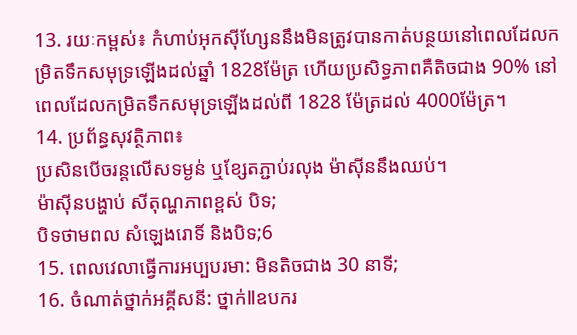13. រយៈកម្ពស់៖ កំហាប់អុកស៊ីហ្សែននឹងមិនត្រូវបានកាត់បន្ថយនៅពេលដែលកម្រិតទឹកសមុទ្រឡើងដល់ឆ្នាំ 1828ម៉ែត្រ ហើយប្រសិទ្ធភាពគឺតិចជាង 90% នៅពេលដែលកម្រិតទឹកសមុទ្រឡើងដល់ពី 1828 ម៉ែត្រដល់ 4000ម៉ែត្រ។
14. ប្រព័ន្ធសុវត្ថិភាព៖
ប្រសិនបើចរន្តលើសទម្ងន់ ឬខ្សែតភ្ជាប់រលុង ម៉ាស៊ីននឹងឈប់។
ម៉ាស៊ីនបង្ហាប់ សីតុណ្ហភាពខ្ពស់ បិទ;
បិទថាមពល សំឡេងរោទិ៍ និងបិទ;6
15. ពេលវេលាធ្វើការអប្បបរមា: មិនតិចជាង 30 នាទី;
16. ចំណាត់ថ្នាក់អគ្គីសនី: ថ្នាក់Ⅱឧបករ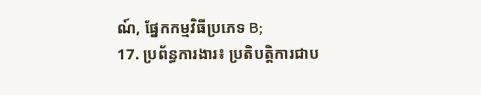ណ៍, ផ្នែកកម្មវិធីប្រភេទ B;
17. ប្រព័ន្ធការងារ៖ ប្រតិបត្តិការជាប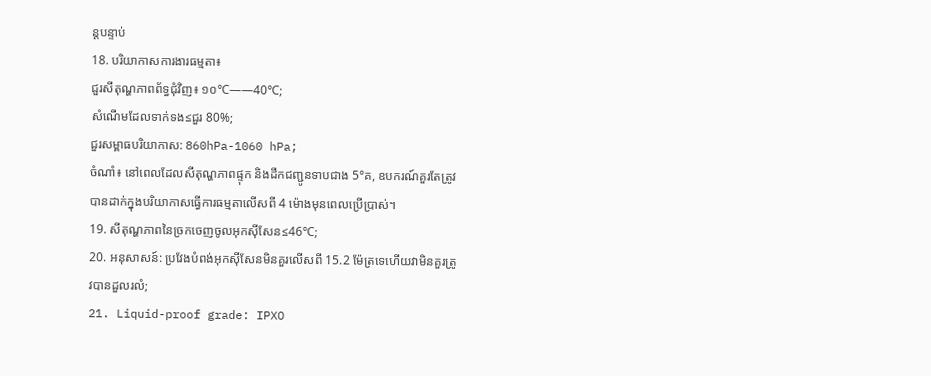ន្តបន្ទាប់
18. បរិយាកាសការងារធម្មតា៖
ជួរសីតុណ្ហភាពព័ទ្ធជុំវិញ៖ ១០℃——40℃;
សំណើមដែលទាក់ទង≤ជួរ 80%;
ជួរសម្ពាធបរិយាកាស: 860hPa-1060 hPa;
ចំណាំ៖ នៅពេលដែលសីតុណ្ហភាពផ្ទុក និងដឹកជញ្ជូនទាបជាង 5°គ, ឧបករណ៍គួរតែត្រូវបានដាក់ក្នុងបរិយាកាសធ្វើការធម្មតាលើសពី 4 ម៉ោងមុនពេលប្រើប្រាស់។
19. សីតុណ្ហភាពនៃច្រកចេញចូលអុកស៊ីសែន≤46℃;
20. អនុសាសន៍: ប្រវែងបំពង់អុកស៊ីសែនមិនគួរលើសពី 15.2 ម៉ែត្រទេហើយវាមិនគួរត្រូវបានដួលរលំ;
21. Liquid-proof grade: IPXO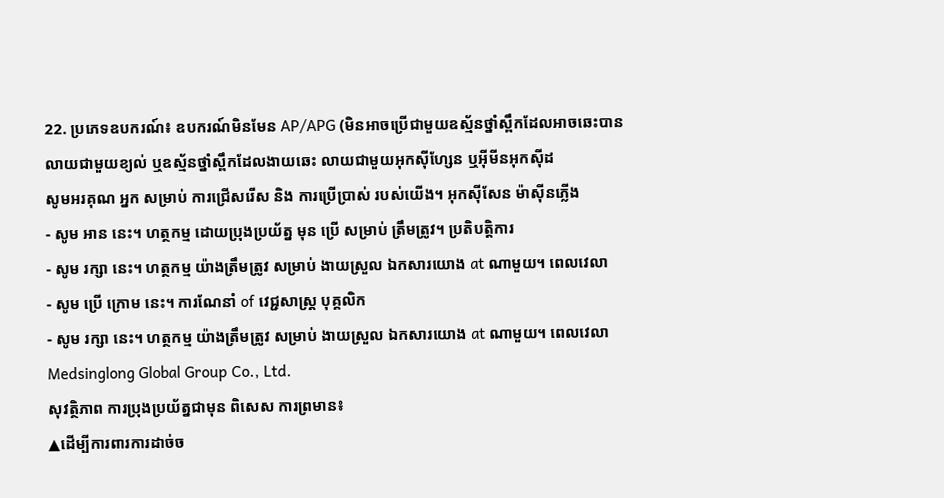22. ប្រភេទឧបករណ៍៖ ឧបករណ៍មិនមែន AP/APG (មិនអាចប្រើជាមួយឧស្ម័នថ្នាំស្ពឹកដែលអាចឆេះបាន
លាយជាមួយខ្យល់ ឬឧស្ម័នថ្នាំស្ពឹកដែលងាយឆេះ លាយជាមួយអុកស៊ីហ្សែន ឬអ៊ីមីនអុកស៊ីដ
សូមអរគុណ អ្នក សម្រាប់ ការជ្រើសរើស និង ការប្រើប្រាស់ របស់យើង។ អុកស៊ីសែន ម៉ាស៊ីនភ្លើង
- សូម អាន នេះ។ ហត្ថកម្ម ដោយប្រុងប្រយ័ត្ន មុន ប្រើ សម្រាប់ ត្រឹមត្រូវ។ ប្រតិបត្តិការ
- សូម រក្សា នេះ។ ហត្ថកម្ម យ៉ាងត្រឹមត្រូវ សម្រាប់ ងាយស្រួល ឯកសារយោង at ណាមួយ។ ពេលវេលា
- សូម ប្រើ ក្រោម នេះ។ ការណែនាំ of វេជ្ជសាស្រ្ដ បុគ្គលិក
- សូម រក្សា នេះ។ ហត្ថកម្ម យ៉ាងត្រឹមត្រូវ សម្រាប់ ងាយស្រួល ឯកសារយោង at ណាមួយ។ ពេលវេលា
Medsinglong Global Group Co., Ltd.
សុវត្ថិភាព ការប្រុងប្រយ័ត្នជាមុន ពិសេស ការព្រមាន៖
▲ដើម្បីការពារការដាច់ច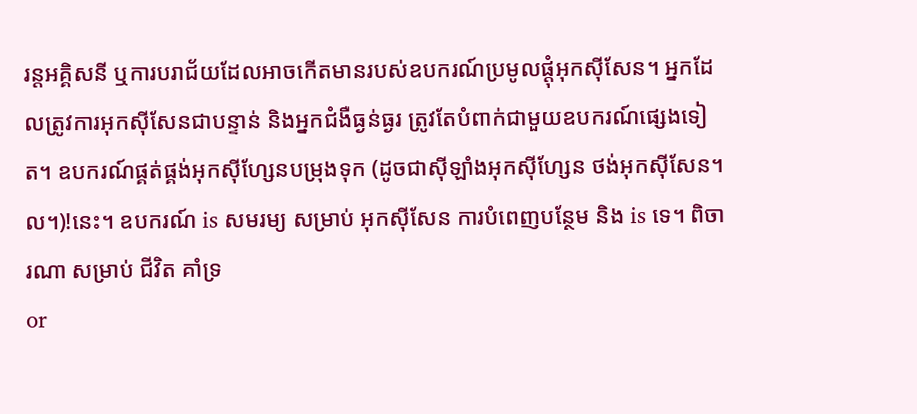រន្តអគ្គិសនី ឬការបរាជ័យដែលអាចកើតមានរបស់ឧបករណ៍ប្រមូលផ្តុំអុកស៊ីសែន។ អ្នកដែលត្រូវការអុកស៊ីសែនជាបន្ទាន់ និងអ្នកជំងឺធ្ងន់ធ្ងរ ត្រូវតែបំពាក់ជាមួយឧបករណ៍ផ្សេងទៀត។ ឧបករណ៍ផ្គត់ផ្គង់អុកស៊ីហ្សែនបម្រុងទុក (ដូចជាស៊ីឡាំងអុកស៊ីហ្សែន ថង់អុកស៊ីសែន។ល។)!នេះ។ ឧបករណ៍ is សមរម្យ សម្រាប់ អុកស៊ីសែន ការបំពេញបន្ថែម និង is ទេ។ ពិចារណា សម្រាប់ ជីវិត គាំទ្រ
or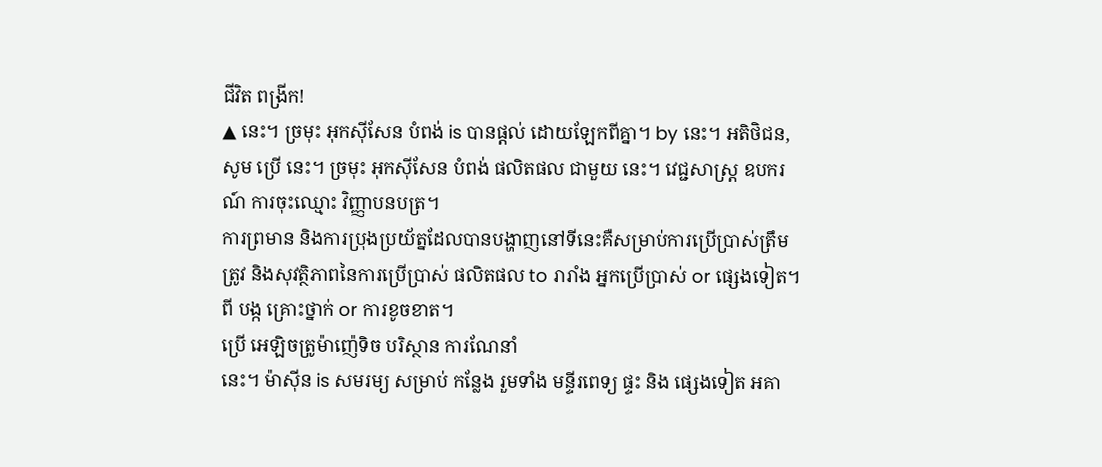ជីវិត ពង្រីក!
▲ នេះ។ ច្រមុះ អុកស៊ីសែន បំពង់ is បានផ្តល់ ដោយឡែកពីគ្នា។ by នេះ។ អតិថិជន, សូម ប្រើ នេះ។ ច្រមុះ អុកស៊ីសែន បំពង់ ផលិតផល ជាមួយ នេះ។ វេជ្ជសាស្រ្ដ ឧបករណ៍ ការចុះឈ្មោះ វិញ្ញាបនបត្រ។
ការព្រមាន និងការប្រុងប្រយ័ត្នដែលបានបង្ហាញនៅទីនេះគឺសម្រាប់ការប្រើប្រាស់ត្រឹមត្រូវ និងសុវត្ថិភាពនៃការប្រើប្រាស់ ផលិតផល to រារាំង អ្នកប្រើប្រាស់ or ផ្សេងទៀត។ ពី បង្ក គ្រោះថ្នាក់ or ការខូចខាត។
ប្រើ អេឡិចត្រូម៉ាញ៉េទិច បរិស្ថាន ការណែនាំ
នេះ។ ម៉ាស៊ីន is សមរម្យ សម្រាប់ កន្លែង រួមទាំង មន្ទីរពេទ្យ ផ្ទះ និង ផ្សេងទៀត អគា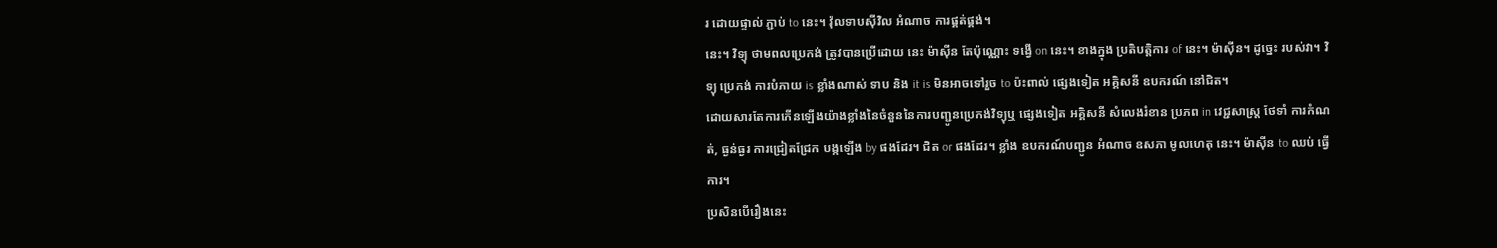រ ដោយផ្ទាល់ ភ្ជាប់ to នេះ។ វ៉ុលទាបស៊ីវិល អំណាច ការផ្គត់ផ្គង់។
នេះ។ វិទ្យុ ថាមពលប្រេកង់ ត្រូវបានប្រើដោយ នេះ ម៉ាស៊ីន តែប៉ុណ្ណោះ ទង្វើ on នេះ។ ខាងក្នុង ប្រតិបត្តិការ of នេះ។ ម៉ាស៊ីន។ ដូច្នេះ របស់វា។ វិទ្យុ ប្រេកង់ ការបំភាយ is ខ្លាំងណាស់ ទាប និង it is មិនអាចទៅរួច to ប៉ះពាល់ ផ្សេងទៀត អគ្គិសនី ឧបករណ៍ នៅជិត។
ដោយសារតែការកើនឡើងយ៉ាងខ្លាំងនៃចំនួននៃការបញ្ជូនប្រេកង់វិទ្យុឬ ផ្សេងទៀត អគ្គិសនី សំលេងរំខាន ប្រភព in វេជ្ជសាស្រ្ដ ថែទាំ ការកំណត់, ធ្ងន់ធ្ងរ ការជ្រៀតជ្រែក បង្កឡើង by ផងដែរ។ ជិត or ផងដែរ។ ខ្លាំង ឧបករណ៍បញ្ជូន អំណាច ឧសភា មូលហេតុ នេះ។ ម៉ាស៊ីន to ឈប់ ធ្វើការ។
ប្រសិនបើរឿងនេះ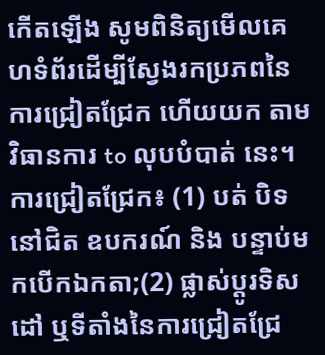កើតឡើង សូមពិនិត្យមើលគេហទំព័រដើម្បីស្វែងរកប្រភពនៃការជ្រៀតជ្រែក ហើយយក តាម វិធានការ to លុបបំបាត់ នេះ។ ការជ្រៀតជ្រែក៖ (1) បត់ បិទ នៅជិត ឧបករណ៍ និង បន្ទាប់មកបើកឯកតា;(2) ផ្លាស់ប្តូរទិសដៅ ឬទីតាំងនៃការជ្រៀតជ្រែ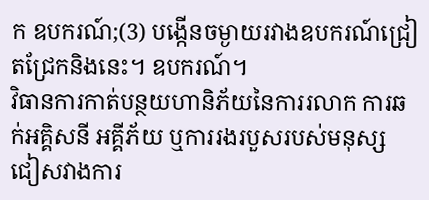ក ឧបករណ៍;(3) បង្កើនចម្ងាយរវាងឧបករណ៍ជ្រៀតជ្រែកនិងនេះ។ ឧបករណ៍។
វិធានការកាត់បន្ថយហានិភ័យនៃការរលាក ការឆក់អគ្គិសនី អគ្គីភ័យ ឬការរងរបួសរបស់មនុស្ស ជៀសវាងការ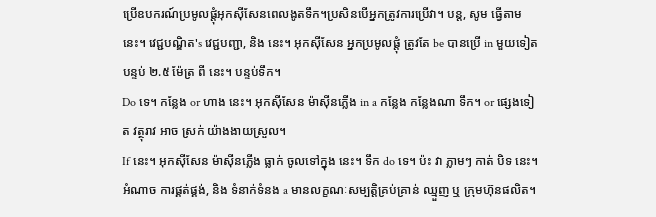ប្រើឧបករណ៍ប្រមូលផ្តុំអុកស៊ីសែនពេលងូតទឹក។ប្រសិនបើអ្នកត្រូវការប្រើវា។ បន្ត, សូម ធ្វើតាម នេះ។ វេជ្ជបណ្ឌិត's វេជ្ជបញ្ជា, និង នេះ។ អុកស៊ីសែន អ្នកប្រមូលផ្តុំ ត្រូវតែ be បានប្រើ in មួយទៀត បន្ទប់ ២.៥ ម៉ែត្រ ពី នេះ។ បន្ទប់ទឹក។
Do ទេ។ កន្លែង or ហាង នេះ។ អុកស៊ីសែន ម៉ាស៊ីនភ្លើង in a កន្លែង កន្លែងណា ទឹក។ or ផ្សេងទៀត វត្ថុរាវ អាច ស្រក់ យ៉ាងងាយស្រួល។
If នេះ។ អុកស៊ីសែន ម៉ាស៊ីនភ្លើង ធ្លាក់ ចូលទៅក្នុង នេះ។ ទឹក do ទេ។ ប៉ះ វា ភ្លាមៗ កាត់ បិទ នេះ។ អំណាច ការផ្គត់ផ្គង់, និង ទំនាក់ទំនង a មានលក្ខណៈសម្បត្តិគ្រប់គ្រាន់ ឈ្មួញ ឬ ក្រុមហ៊ុនផលិត។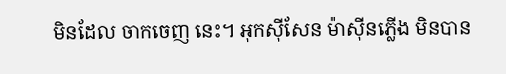មិនដែល ចាកចេញ នេះ។ អុកស៊ីសែន ម៉ាស៊ីនភ្លើង មិនបាន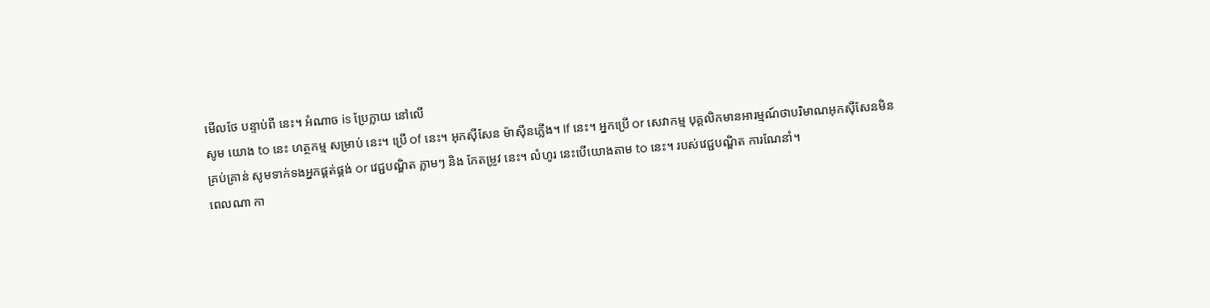មើលថែ បន្ទាប់ពី នេះ។ អំណាច is ប្រែក្លាយ នៅលើ
សូម យោង to នេះ ហត្ថកម្ម សម្រាប់ នេះ។ ប្រើ of នេះ។ អុកស៊ីសែន ម៉ាស៊ីនភ្លើង។ If នេះ។ អ្នកប្រើ or សេវាកម្ម បុគ្គលិកមានអារម្មណ៍ថាបរិមាណអុកស៊ីសែនមិនគ្រប់គ្រាន់ សូមទាក់ទងអ្នកផ្គត់ផ្គង់ or វេជ្ជបណ្ឌិត ភ្លាមៗ និង កែតម្រូវ នេះ។ លំហូរ នេះបើយោងតាម to នេះ។ របស់វេជ្ជបណ្ឌិត ការណែនាំ។
ពេលណា កា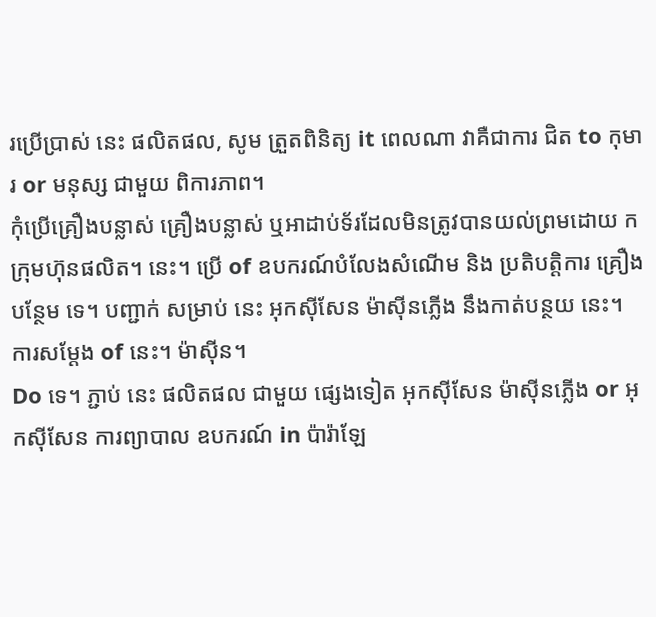រប្រើប្រាស់ នេះ ផលិតផល, សូម ត្រួតពិនិត្យ it ពេលណា វាគឺជាការ ជិត to កុមារ or មនុស្ស ជាមួយ ពិការភាព។
កុំប្រើគ្រឿងបន្លាស់ គ្រឿងបន្លាស់ ឬអាដាប់ទ័រដែលមិនត្រូវបានយល់ព្រមដោយ ក ក្រុមហ៊ុនផលិត។ នេះ។ ប្រើ of ឧបករណ៍បំលែងសំណើម និង ប្រតិបត្តិការ គ្រឿងបន្ថែម ទេ។ បញ្ជាក់ សម្រាប់ នេះ អុកស៊ីសែន ម៉ាស៊ីនភ្លើង នឹងកាត់បន្ថយ នេះ។ ការសម្តែង of នេះ។ ម៉ាស៊ីន។
Do ទេ។ ភ្ជាប់ នេះ ផលិតផល ជាមួយ ផ្សេងទៀត អុកស៊ីសែន ម៉ាស៊ីនភ្លើង or អុកស៊ីសែន ការព្យាបាល ឧបករណ៍ in ប៉ារ៉ាឡែ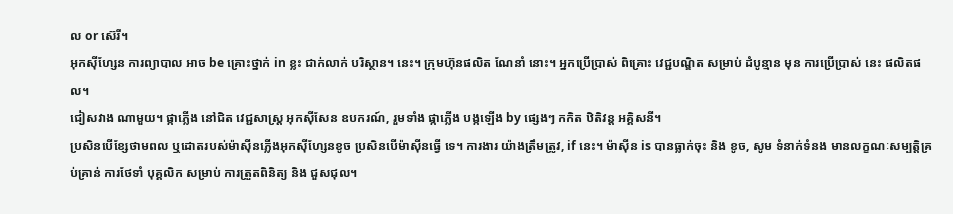ល or ស៊េរី។
អុកស៊ីហ្សែន ការព្យាបាល អាច be គ្រោះថ្នាក់ in ខ្លះ ជាក់លាក់ បរិស្ថាន។ នេះ។ ក្រុមហ៊ុនផលិត ណែនាំ នោះ។ អ្នកប្រើប្រាស់ ពិគ្រោះ វេជ្ជបណ្ឌិត សម្រាប់ ដំបូន្មាន មុន ការប្រើប្រាស់ នេះ ផលិតផល។
ជៀសវាង ណាមួយ។ ផ្កាភ្លើង នៅជិត វេជ្ជសាស្រ្ដ អុកស៊ីសែន ឧបករណ៍, រួមទាំង ផ្កាភ្លើង បង្កឡើង by ផ្សេងៗ កកិត ឋិតិវន្ត អគ្គិសនី។
ប្រសិនបើខ្សែថាមពល ឬដោតរបស់ម៉ាស៊ីនភ្លើងអុកស៊ីហ្សែនខូច ប្រសិនបើម៉ាស៊ីនធ្វើ ទេ។ ការងារ យ៉ាងត្រឹមត្រូវ, if នេះ។ ម៉ាស៊ីន is បានធ្លាក់ចុះ និង ខូច, សូម ទំនាក់ទំនង មានលក្ខណៈសម្បត្តិគ្រប់គ្រាន់ ការថែទាំ បុគ្គលិក សម្រាប់ ការត្រួតពិនិត្យ និង ជួសជុល។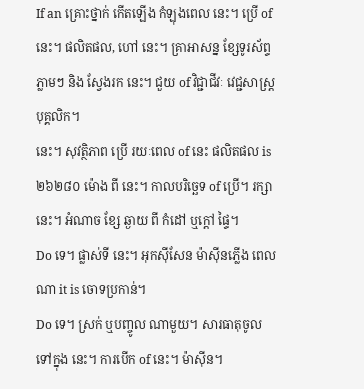If an គ្រោះថ្នាក់ កើតឡើង កំឡុងពេល នេះ។ ប្រើ of នេះ។ ផលិតផល, ហៅ នេះ។ គ្រាអាសន្ន ខ្សែទូរស័ព្ទ ភ្លាមៗ និង ស្វែងរក នេះ។ ជួយ of វិជ្ជាជីវៈ វេជ្ជសាស្រ្ដ បុគ្គលិក។
នេះ។ សុវត្ថិភាព ប្រើ រយៈពេល of នេះ ផលិតផល is ២៦២៨០ ម៉ោង ពី នេះ។ កាលបរិច្ឆេទ of ប្រើ។ រក្សា នេះ។ អំណាច ខ្សែ ឆ្ងាយ ពី កំដៅ ឬក្តៅ ផ្ទៃ។
Do ទេ។ ផ្លាស់ទី នេះ។ អុកស៊ីសែន ម៉ាស៊ីនភ្លើង ពេលណា it is ចោទប្រកាន់។
Do ទេ។ ស្រក់ ឬបញ្ចូល ណាមួយ។ សារធាតុចូលទៅក្នុង នេះ។ ការបើក of នេះ។ ម៉ាស៊ីន។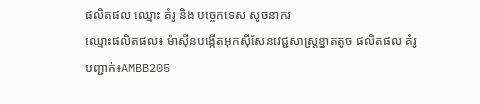ផលិតផល ឈ្មោះ គំរូ និង បច្ចេកទេស សូចនាករ
ឈ្មោះផលិតផល៖ ម៉ាស៊ីនបង្កើតអុកស៊ីសែនវេជ្ជសាស្រ្តខ្នាតតូច ផលិតផល គំរូ បញ្ជាក់៖AMBB205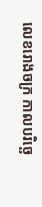លេខរោងចក្រ កាលបរិច្ឆេ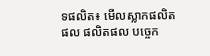ទផលិត៖ មើលស្លាកផលិតផល ផលិតផល បច្ចេក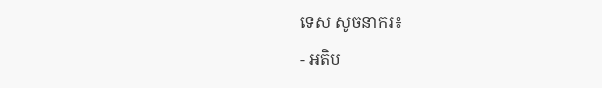ទេស សូចនាករ៖
- អតិប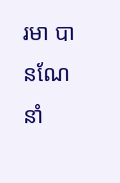រមា បានណែនាំ